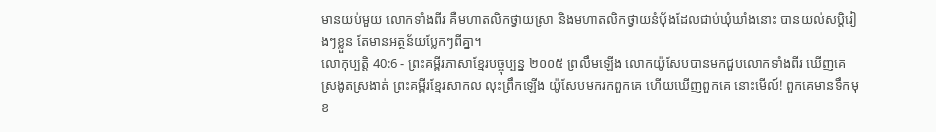មានយប់មួយ លោកទាំងពីរ គឺមហាតលិកថ្វាយស្រា និងមហាតលិកថ្វាយនំប៉័ងដែលជាប់ឃុំឃាំងនោះ បានយល់សប្តិរៀងៗខ្លួន តែមានអត្ថន័យប្លែកៗពីគ្នា។
លោកុប្បត្តិ 40:6 - ព្រះគម្ពីរភាសាខ្មែរបច្ចុប្បន្ន ២០០៥ ព្រលឹមឡើង លោកយ៉ូសែបបានមកជួបលោកទាំងពីរ ឃើញគេស្រងូតស្រងាត់ ព្រះគម្ពីរខ្មែរសាកល លុះព្រឹកឡើង យ៉ូសែបមករកពួកគេ ហើយឃើញពួកគេ នោះមើល៍! ពួកគេមានទឹកមុខ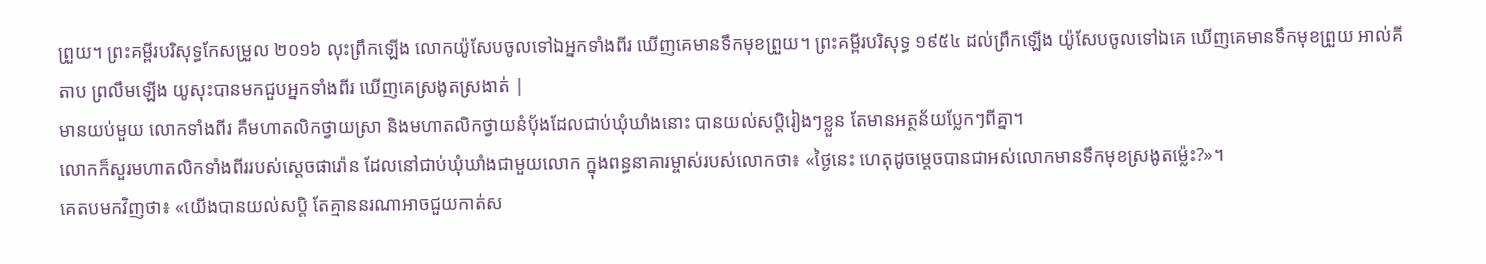ព្រួយ។ ព្រះគម្ពីរបរិសុទ្ធកែសម្រួល ២០១៦ លុះព្រឹកឡើង លោកយ៉ូសែបចូលទៅឯអ្នកទាំងពីរ ឃើញគេមានទឹកមុខព្រួយ។ ព្រះគម្ពីរបរិសុទ្ធ ១៩៥៤ ដល់ព្រឹកឡើង យ៉ូសែបចូលទៅឯគេ ឃើញគេមានទឹកមុខព្រួយ អាល់គីតាប ព្រលឹមឡើង យូសុះបានមកជួបអ្នកទាំងពីរ ឃើញគេស្រងូតស្រងាត់ |
មានយប់មួយ លោកទាំងពីរ គឺមហាតលិកថ្វាយស្រា និងមហាតលិកថ្វាយនំប៉័ងដែលជាប់ឃុំឃាំងនោះ បានយល់សប្តិរៀងៗខ្លួន តែមានអត្ថន័យប្លែកៗពីគ្នា។
លោកក៏សួរមហាតលិកទាំងពីររបស់ស្ដេចផារ៉ោន ដែលនៅជាប់ឃុំឃាំងជាមួយលោក ក្នុងពន្ធនាគារម្ចាស់របស់លោកថា៖ «ថ្ងៃនេះ ហេតុដូចម្ដេចបានជាអស់លោកមានទឹកមុខស្រងូតម៉្លេះ?»។
គេតបមកវិញថា៖ «យើងបានយល់សប្តិ តែគ្មាននរណាអាចជួយកាត់ស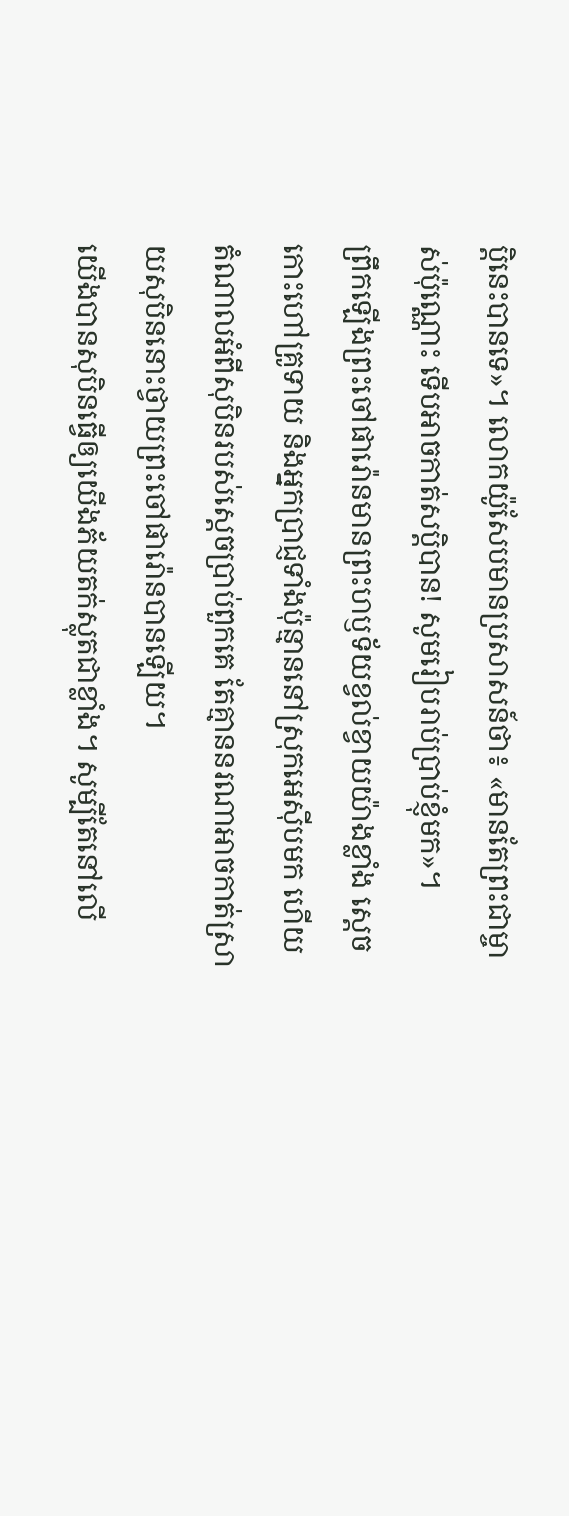ប្តិនេះបានទេ»។ លោកយ៉ូសែបមានប្រសាសន៍ថា៖ «មានតែព្រះជាម្ចាស់ប៉ុណ្ណោះ ទើបអាចកាត់សប្តិបាន! សូមរៀបរាប់ប្រាប់ខ្ញុំមក»។
ព្រឹកឡើងព្រះចៅផារ៉ោនមានព្រះហឫទ័យខ្វល់ខ្វាយយ៉ាងខ្លាំង ស្ដេចកោះហៅគ្រូទាយ និងអ្នកប្រាជ្ញទាំងប៉ុន្មាននៅស្រុកអេស៊ីបមក ហើយតំណាលអំពីសុបិនរបស់ស្ដេចប្រាប់ពួកគេ តែគ្មាននរណាអាចកាត់ស្រាយសុបិននោះថ្វាយព្រះចៅផារ៉ោនបានឡើយ។
យើងបានសុបិនធ្វើឲ្យយើងភ័យតក់ស្លុតជាខ្លាំង។ សូម្បីតែនៅលើ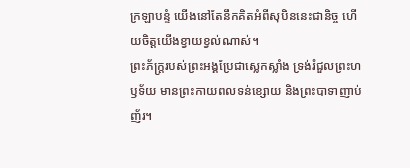ក្រឡាបន្ទំ យើងនៅតែនឹកគិតអំពីសុបិននេះជានិច្ច ហើយចិត្តយើងខ្វាយខ្វល់ណាស់។
ព្រះភ័ក្ត្ររបស់ព្រះអង្គប្រែជាស្លេកស្លាំង ទ្រង់រំជួលព្រះហឫទ័យ មានព្រះកាយពលទន់ខ្សោយ និងព្រះបាទាញាប់ញ័រ។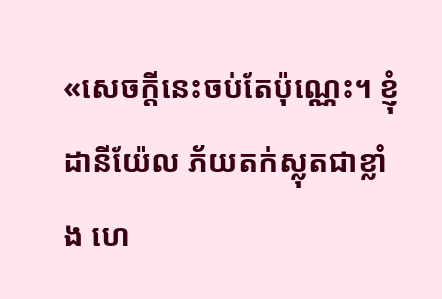«សេចក្ដីនេះចប់តែប៉ុណ្ណេះ។ ខ្ញុំ ដានីយ៉ែល ភ័យតក់ស្លុតជាខ្លាំង ហេ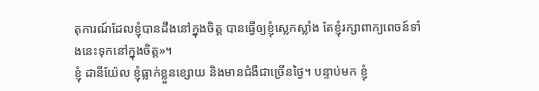តុការណ៍ដែលខ្ញុំបានដឹងនៅក្នុងចិត្ត បានធ្វើឲ្យខ្ញុំស្លេកស្លាំង តែខ្ញុំរក្សាពាក្យពេចន៍ទាំងនេះទុកនៅក្នុងចិត្ត»។
ខ្ញុំ ដានីយ៉ែល ខ្ញុំធ្លាក់ខ្លួនខ្សោយ និងមានជំងឺជាច្រើនថ្ងៃ។ បន្ទាប់មក ខ្ញុំ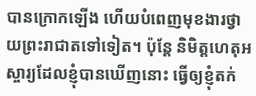បានក្រោកឡើង ហើយបំពេញមុខងារថ្វាយព្រះរាជាតទៅទៀត។ ប៉ុន្តែ និមិត្តហេតុអស្ចារ្យដែលខ្ញុំបានឃើញនោះ ធ្វើឲ្យខ្ញុំតក់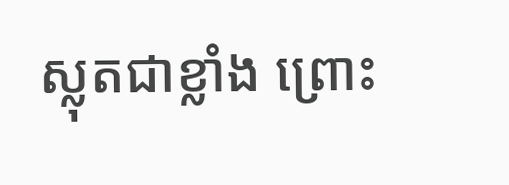ស្លុតជាខ្លាំង ព្រោះ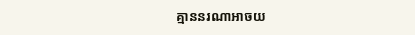គ្មាននរណាអាចយ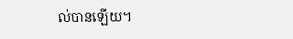ល់បានឡើយ។